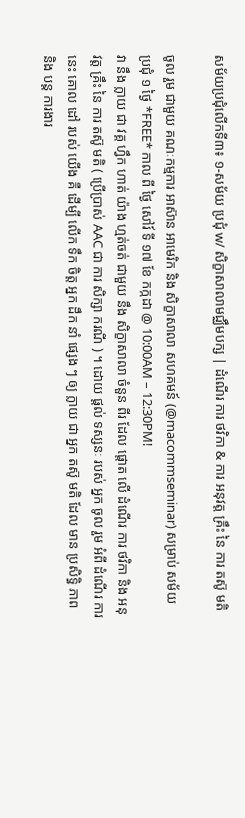សម័យប្រជុំលើកទី៣៖ ១-សម័យ ប្រជុំ w/ សិក្ខាសាលាមជ្ឈឹមបក្ស | ដំណើរ ការ ថវិកា & ការ អនុវត្ត គ្រឹះ នៃ ការ តស៊ូ មតិ

ចូល រួម ជាមួយ គណៈកម្មការ អាស៊ាន អាមេរិក និង សិក្ខាសាលា សហគមន៍ (@macommseminar) សម្រាប់ សម័យ ប្រជុំ ១ ថ្ងៃ *FREE* កាល ពី ថ្ងៃ សៅរ៍ ទី ១៧ ខែ កក្កដា @ 10:00AM – 12:30PM!
វា នឹង ក្លាយ ជា វគ្គ ហ្វឹក ហាត់ យ៉ាង ហ្មត់ចត់ ជាមួយ នឹង សិក្ខាសាលា ចំនួន ពីរ ដែល ផ្តោត លើ ដំណើរ ការ ថវិកា និង អនុវត្ត គ្រឹះ នៃ ការ តស៊ូ មតិ ( ប្រើប្រាស់ AAC ជា ការ សិក្សា ករណី ) ។ ដោយ ផ្តល់ ទស្សនៈ របស់ អ្នក ចូល រួម អំពី ដំណើរ ការ នេះ គោល ដៅ របស់ យើង គឺ ដើម្បី លើក ទឹក ចិត្ត អ្នក ដឹក នាំ ផ្សេង ៗ ឲ្យ ក្លាយ ជា អ្នក តស៊ូ មតិ ដែល មាន ប្រសិទ្ធិ ភាព និង បន្ត ការងារ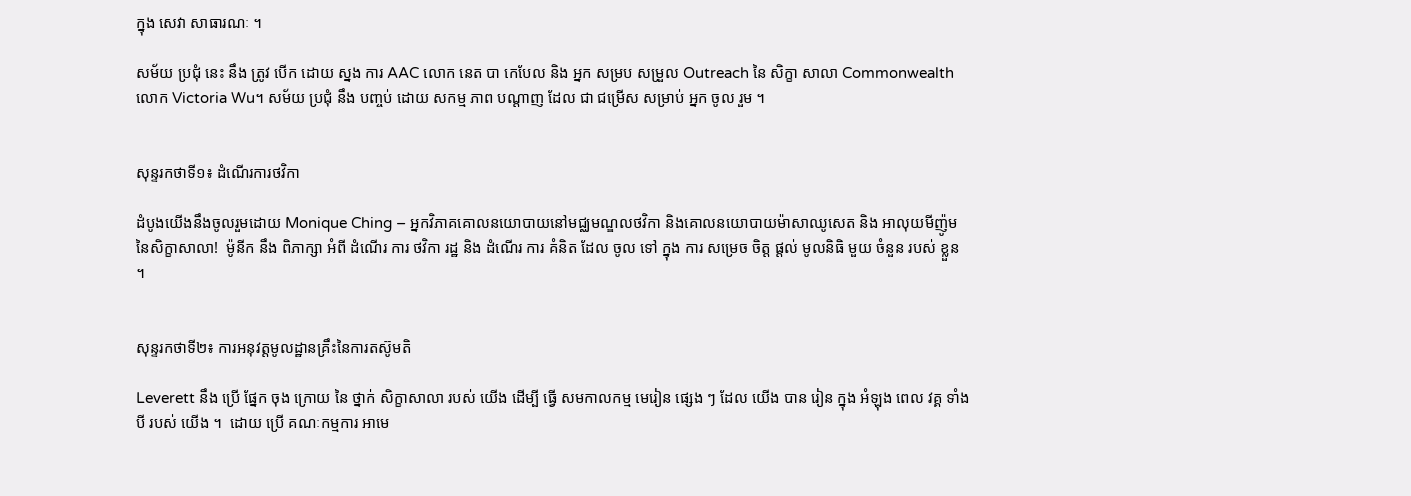ក្នុង សេវា សាធារណៈ ។

សម័យ ប្រជុំ នេះ នឹង ត្រូវ បើក ដោយ ស្នង ការ AAC លោក នេត បា កេបែល និង អ្នក សម្រប សម្រួល Outreach នៃ សិក្ខា សាលា Commonwealth លោក Victoria Wu។ សម័យ ប្រជុំ នឹង បញ្ចប់ ដោយ សកម្ម ភាព បណ្តាញ ដែល ជា ជម្រើស សម្រាប់ អ្នក ចូល រួម ។


សុន្ទរកថាទី១៖ ដំណើរការថវិកា

ដំបូងយើងនឹងចូលរួមដោយ Monique Ching – អ្នកវិភាគគោលនយោបាយនៅមជ្ឈមណ្ឌលថវិកា និងគោលនយោបាយម៉ាសាឈូសេត និង អាលុយមីញ៉ូមនៃសិក្ខាសាលា!  ម៉ូនីក នឹង ពិភាក្សា អំពី ដំណើរ ការ ថវិកា រដ្ឋ និង ដំណើរ ការ គំនិត ដែល ចូល ទៅ ក្នុង ការ សម្រេច ចិត្ត ផ្តល់ មូលនិធិ មួយ ចំនួន របស់ ខ្លួន ។


សុន្ទរកថាទី២៖ ការអនុវត្តមូលដ្ឋានគ្រឹះនៃការតស៊ូមតិ

Leverett នឹង ប្រើ ផ្នែក ចុង ក្រោយ នៃ ថ្នាក់ សិក្ខាសាលា របស់ យើង ដើម្បី ធ្វើ សមកាលកម្ម មេរៀន ផ្សេង ៗ ដែល យើង បាន រៀន ក្នុង អំឡុង ពេល វគ្គ ទាំង បី របស់ យើង ។  ដោយ ប្រើ គណៈកម្មការ អាមេ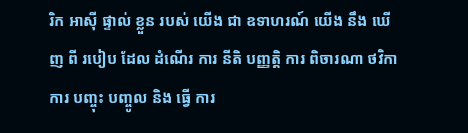រិក អាស៊ី ផ្ទាល់ ខ្លួន របស់ យើង ជា ឧទាហរណ៍ យើង នឹង ឃើញ ពី របៀប ដែល ដំណើរ ការ នីតិ បញ្ញត្តិ ការ ពិចារណា ថវិកា ការ បញ្ចុះ បញ្ចូល និង ធ្វើ ការ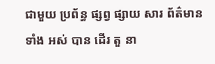ជាមួយ ប្រព័ន្ធ ផ្សព្វ ផ្សាយ សារ ព័ត៌មាន ទាំង អស់ បាន ដើរ តួ នា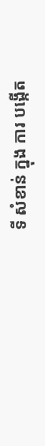ទី សំខាន់ ក្នុង ការ បង្កើត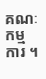គណៈកម្មការ ។